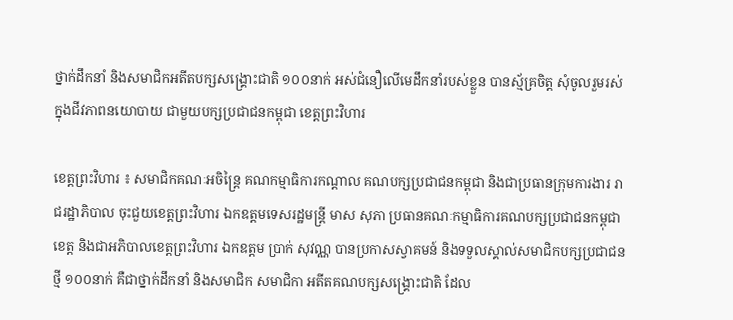ថ្នាក់ដឹកនាំ និងសមាជិកអតីតបក្សសង្គ្រោះជាតិ ១០០នាក់ អស់ជំនឿលើមេដឹកនាំរបស់ខ្លួន បានស្ម័គ្រចិត្ត សុំចូលរួមរស់ក្នុងជីវភាពនយោបាយ ជាមួយបក្សប្រជាជនកម្ពុជា ខេត្តព្រះវិហារ

ខេត្តព្រះវិហារ ៖ សមាជិកគណៈអចិន្ត្រៃ គណកម្មាធិការកណ្តាល គណបក្សប្រជាជនកម្ពុជា និងជាប្រធានក្រុមការងារ រាជរដ្ឋាភិបាល ចុះជួយខេត្តព្រះវិហារ ឯកឧត្តមទេសរដ្ឋមន្ត្រី មាស សុភា ប្រធានគណៈកម្មាធិការគណបក្សប្រជាជនកម្ពុជាខេត្ត និងជាអភិបាលខេត្តព្រះវិហារ ឯកឧត្តម ប្រាក់ សុវណ្ណ បានប្រកាសស្វាគមន៍ និងទទួលស្គាល់សមាជិកបក្សប្រជាជនថ្មី ១០០នាក់ គឺជាថ្នាក់ដឹកនាំ និងសមាជិក សមាជិកា អតីតគណបក្សសង្គ្រោះជាតិ ដែល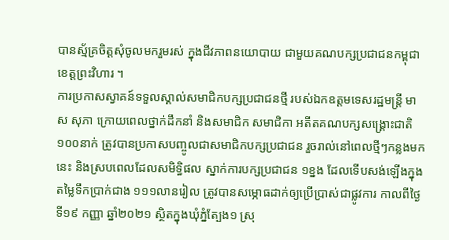បានស្ម័គ្រចិត្តសុំចូលមករួមរស់ ក្នុងជីវភាពនយោបាយ ជាមួយគណបក្សប្រជាជនកម្ពុជា ខេត្តព្រះវិហារ ។
ការប្រកាសស្វាគន៍ទទួលស្គាល់សមាជិកបក្សប្រជាជនថ្មី របស់ឯកឧត្តមទេសរដ្ឋមន្ត្រី មាស សុភា ក្រោយពេលថ្នាក់ដឹកនាំ និងសមាជិក សមាជិកា អតីតគណបក្សសង្គ្រោះជាតិ ១០០នាក់ ត្រូវបានប្រកាសបញ្ចូលជាសមាជិកបក្សប្រជាជន រួចរាល់នៅពេលថ្មីៗកន្លងមកនេះ និងស្របពេលដែលសមិទ្ធិផល ស្នាក់ការបក្សប្រជាជន ១ខ្នង ដែលទើបសង់ឡើងក្នុងតម្លៃទឹកប្រាក់ជាង ១១១លានរៀល ត្រូវបានសម្ភោធដាក់ឲ្យប្រើប្រាស់ជាផ្លូវការ កាលពីថ្ងៃទី១៩ កញ្ញា ឆ្នាំ២០២១ ស្ថិតក្នុងឃុំភ្នំត្បែង១ ស្រុ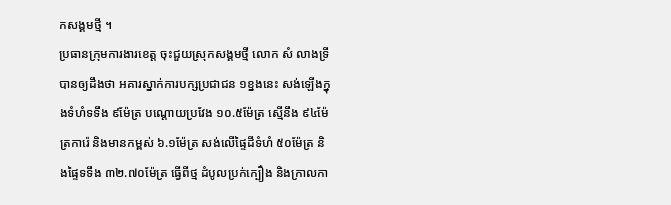កសង្គមថ្មី ។
ប្រធានក្រុមការងារខេត្ត ចុះជួយស្រុកសង្គមថ្មី លោក សំ លាងទ្រី បានឲ្យដឹងថា អគារស្នាក់ការបក្សប្រជាជន ១ខ្នងនេះ សង់ឡើងក្នុងទំហំទទឹង ៩ម៉ែត្រ បណ្តោយប្រវែង ១០.៥ម៉ែត្រ ស្មើនឹង ៩៤ម៉ែត្រការ៉េ និងមានកម្ពស់ ៦.១ម៉ែត្រ សង់លើផ្ទៃដីទំហំ ៥០ម៉ែត្រ និងផ្ទៃទទឹង ៣២.៧០ម៉ែត្រ ធ្វើពីថ្ម ដំបូលប្រក់ក្បឿង និងក្រាលកា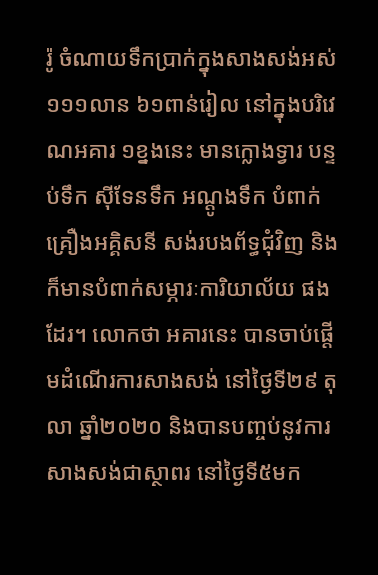រ៉ូ ចំណាយទឹកប្រាក់ក្នុងសាងសង់អស់ ១១១លាន ៦១ពាន់រៀល នៅក្នុងបរិវេណអគារ ១ខ្នងនេះ មានក្លោងទ្វារ បន្ទប់ទឹក ស៊ីទែនទឹក អណ្តូងទឹក បំពាក់គ្រឿងអគ្គិសនី សង់របងព័ទ្ធជុំវិញ និងក៏មានបំពាក់សម្ភារៈការិយាល័យ ផងដែរ។ លោកថា អគារនេះ បានចាប់ផ្តើមដំណើរការសាងសង់ នៅថ្ងៃទី២៩ តុលា ឆ្នាំ២០២០ និងបានបញ្ចប់នូវការសាងសង់ជាស្ថាពរ នៅថ្ងៃទី៥មក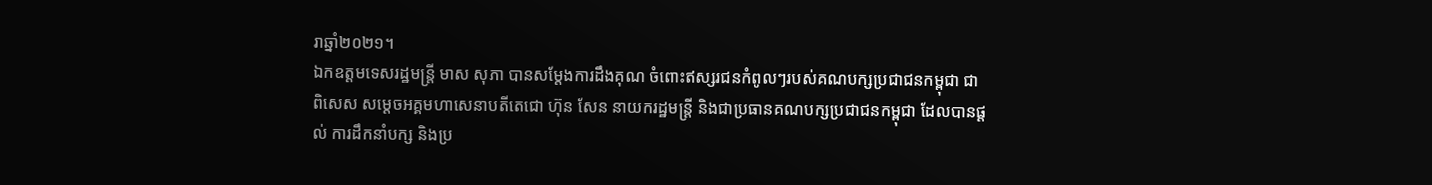រាឆ្នាំ២០២១។
ឯកឧត្តមទេសរដ្ឋមន្ត្រី មាស សុភា បានសម្តែងការដឹងគុណ ចំពោះឥស្សរជនកំពូលៗរបស់គណបក្សប្រជាជនកម្ពុជា ជាពិសេស សម្តេចអគ្គមហាសេនាបតីតេជោ ហ៊ុន សែន នាយករដ្ឋមន្ត្រី និងជាប្រធានគណបក្សប្រជាជនកម្ពុជា ដែលបានផ្តល់ ការដឹកនាំបក្ស និងប្រ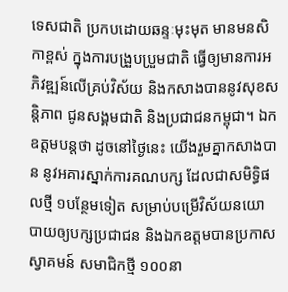ទេសជាតិ ប្រកបដោយឆន្ទៈមុះមុត មានមនសិកាខ្ពស់ ក្នុងការបង្រួបប្រួមជាតិ ធ្វើឲ្យមានការអភិវឌ្ឍន៍លើគ្រប់វិស័យ និងកសាងបាននូវសុខសន្តិភាព ជូនសង្គមជាតិ និងប្រជាជនកម្ពុជា។ ឯកឧត្តមបន្តថា ដូចនៅថ្ងៃនេះ យើងរួមគ្នាកសាងបាន នូវអគារស្នាក់ការគណបក្ស ដែលជាសមិទ្ធិផលថ្មី ១បន្ថែមទៀត សម្រាប់បម្រើវិស័យនយោបាយឲ្យបក្សប្រជាជន និងឯកឧត្តមបានប្រកាសស្វាគមន៍ សមាជិកថ្មី ១០០នា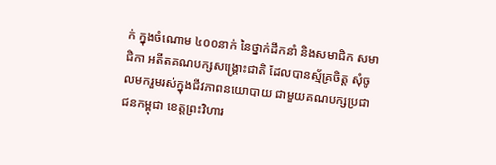ក់ ក្នុងចំណោម ៤០០នាក់ នៃថ្នាក់ដឹកនាំ និងសមាជិក សមាជិកា អតីតគណបក្សសង្គ្រោះជាតិ ដែលបានស្ម័គ្រចិត្ត សុំចូលមករួមរស់ក្នុងជីវភាពនយោបាយ ជាមួយគណបក្សប្រជាជនកម្ពុជា ខេត្តព្រះវិហារ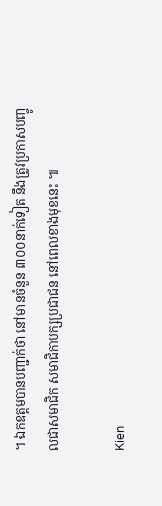។ ឯកឧត្តមបានបញ្ជាក់ថា នៅមានចំនួន ៣០០នាក់ទៀត នឹងត្រូវប្រកាសបញ្ចូលជាសមាជិក សមាជិកាបក្សប្រជាជន នៅពេលខាងមុខនេះ ៕

Kien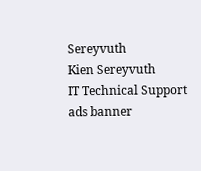Sereyvuth
Kien Sereyvuth
IT Technical Support
ads banner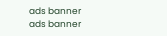ads banner
ads banner